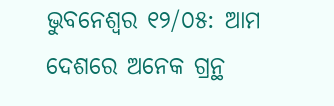ଭୁବନେଶ୍ୱର ୧୨/୦୫: ଆମ ଦେଶରେ ଅନେକ ଗ୍ରନ୍ଥ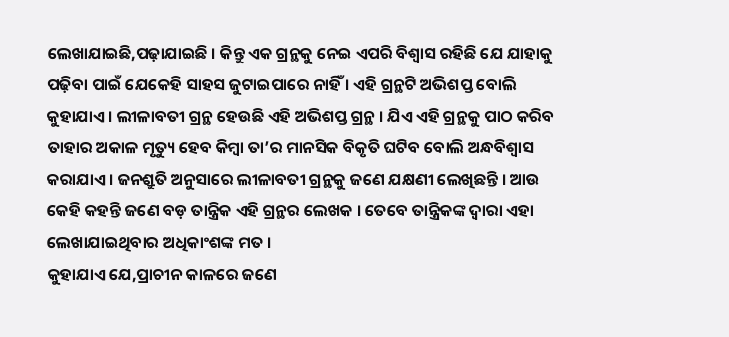ଲେଖାଯାଇଛି,ପଢ଼ାଯାଇଛି । କିନ୍ତୁ ଏକ ଗ୍ରନ୍ଥକୁ ନେଇ ଏପରି ବିଶ୍ୱାସ ରହିଛି ଯେ ଯାହାକୁ ପଢ଼ିବା ପାଇଁ ଯେକେହି ସାହସ ଜୁଟାଇପାରେ ନାହିଁ । ଏହି ଗ୍ରନ୍ଥଟି ଅଭିଶପ୍ତ ବୋଲି କୁହାଯାଏ । ଲୀଳାବତୀ ଗ୍ରନ୍ଥ ହେଉଛି ଏହି ଅଭିଶପ୍ତ ଗ୍ରନ୍ଥ । ଯିଏ ଏହି ଗ୍ରନ୍ଥକୁ ପାଠ କରିବ ତାହାର ଅକାଳ ମୃତ୍ୟୁ ହେବ କିମ୍ବା ତା’ର ମାନସିକ ବିକୃତି ଘଟିବ ବୋଲି ଅନ୍ଧବିଶ୍ୱାସ କରାଯାଏ । ଜନଶ୍ରୁତି ଅନୁସାରେ ଲୀଳାବତୀ ଗ୍ରନ୍ଥକୁ ଜଣେ ଯକ୍ଷଣୀ ଲେଖିଛନ୍ତି । ଆଉ କେହି କହନ୍ତି ଜଣେ ବଡ଼ ତାନ୍ତ୍ରିକ ଏହି ଗ୍ରନ୍ଥର ଲେଖକ । ତେବେ ତାନ୍ତ୍ରିକଙ୍କ ଦ୍ୱାରା ଏହା ଲେଖାଯାଇଥିବାର ଅଧିକାଂଶଙ୍କ ମତ ।
କୁହାଯାଏ ଯେ,ପ୍ରାଚୀନ କାଳରେ ଜଣେ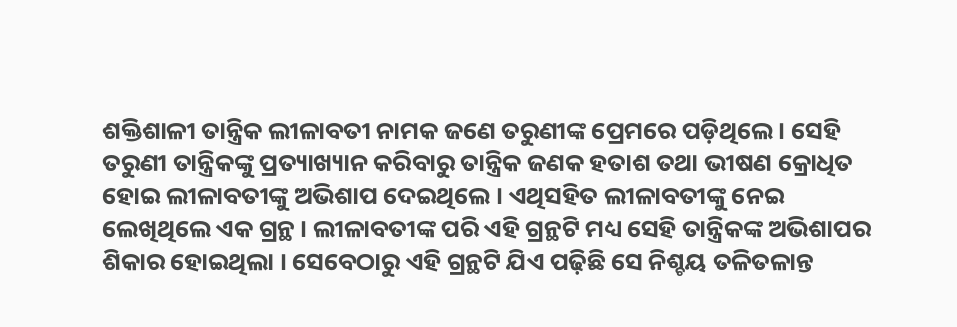ଶକ୍ତିଶାଳୀ ତାନ୍ତ୍ରିକ ଲୀଳାବତୀ ନାମକ ଜଣେ ତରୁଣୀଙ୍କ ପ୍ରେମରେ ପଡ଼ିଥିଲେ । ସେହି ତରୁଣୀ ତାନ୍ତ୍ରିକଙ୍କୁ ପ୍ରତ୍ୟାଖ୍ୟାନ କରିବାରୁ ତାନ୍ତ୍ରିକ ଜଣକ ହତାଶ ତଥା ଭୀଷଣ କ୍ରୋଧିତ ହୋଇ ଲୀଳାବତୀଙ୍କୁ ଅଭିଶାପ ଦେଇଥିଲେ । ଏଥିସହିତ ଲୀଳାବତୀଙ୍କୁ ନେଇ ଲେଖିଥିଲେ ଏକ ଗ୍ରନ୍ଥ । ଲୀଳାବତୀଙ୍କ ପରି ଏହି ଗ୍ରନ୍ଥଟି ମଧ୍ୟ ସେହି ତାନ୍ତ୍ରିକଙ୍କ ଅଭିଶାପର ଶିକାର ହୋଇଥିଲା । ସେବେଠାରୁ ଏହି ଗ୍ରନ୍ଥଟି ଯିଏ ପଢ଼ିଛି ସେ ନିଶ୍ଚୟ ତଳିତଳାନ୍ତ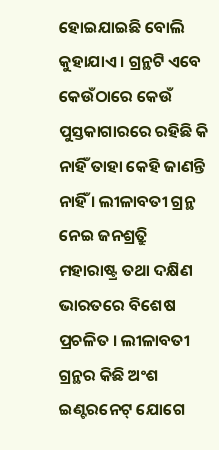ହୋଇଯାଇଛି ବୋଲି କୁହାଯାଏ । ଗ୍ରନ୍ଥଟି ଏବେ କେଉଁଠାରେ କେଉଁ ପୁସ୍ତକାଗାରରେ ରହିଛି କି ନାହିଁ ତାହା କେହି ଜାଣନ୍ତି ନାହିଁ । ଲୀଳାବତୀ ଗ୍ରନ୍ଥ ନେଇ ଜନଶ୍ର୍ରୁତି ମହାରାଷ୍ଟ୍ର ତଥା ଦକ୍ଷିଣ ଭାରତରେ ବିଶେଷ ପ୍ରଚଳିତ । ଲୀଳାବତୀ ଗ୍ରନ୍ଥର କିଛି ଅଂଶ ଇଣ୍ଟରନେଟ୍ ଯୋଗେ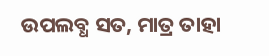ଉପଲବ୍ଧ ସତ, ମାତ୍ର ତାହା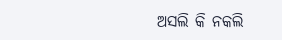ଅସଲି କି ନକଲି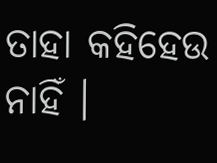ତାହା କହିହେଉ ନାହିଁ ।